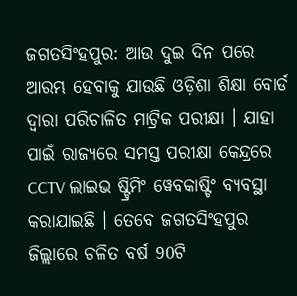ଜଗତସିଂହପୁର: ଆଉ ଦୁଇ ଦିନ ପରେ ଆରମ୍ଭ ହେବାକୁ ଯାଉଛି ଓଡ଼ିଶା ଶିକ୍ଷା ବୋର୍ଡ ଦ୍ୱାରା ପରିଚାଳିତ ମାଟ୍ରିକ ପରୀକ୍ଷା । ଯାହା ପାଇଁ ରାଜ୍ୟରେ ସମସ୍ତ ପରୀକ୍ଷା କେନ୍ଦ୍ରରେ CCTV ଲାଇଭ ଷ୍ଟ୍ରିମିଂ ୱେବକାଷ୍ଟିଂ ବ୍ୟବସ୍ଥା କରାଯାଇଛି । ତେବେ ଜଗତସିଂହପୁର ଜିଲ୍ଲାରେ ଚଳିତ ବର୍ଷ 90ଟି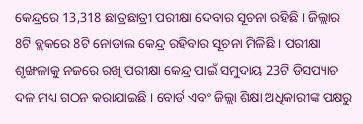କେନ୍ଦ୍ରରେ 13,318 ଛାତ୍ରଛାତ୍ରୀ ପରୀକ୍ଷା ଦେବାର ସୂଚନା ରହିଛି । ଜିଲ୍ଲାର 8ଟି ବ୍ଲକରେ 8ଟି ନୋଡାଲ କେନ୍ଦ୍ର ରହିବାର ସୂଚନା ମିଳିଛି । ପରୀକ୍ଷା ଶୃଙ୍ଖଳାକୁ ନଜରେ ରଖି ପରୀକ୍ଷା କେନ୍ଦ୍ର ପାଇଁ ସମୁଦାୟ 23ଟି ଡିସପ୍ୟାଚ ଦଳ ମଧ୍ୟ ଗଠନ କରାଯାଇଛି । ବୋର୍ଡ ଏବଂ ଜିଲ୍ଲା ଶିକ୍ଷା ଅଧିକାରୀଙ୍କ ପକ୍ଷରୁ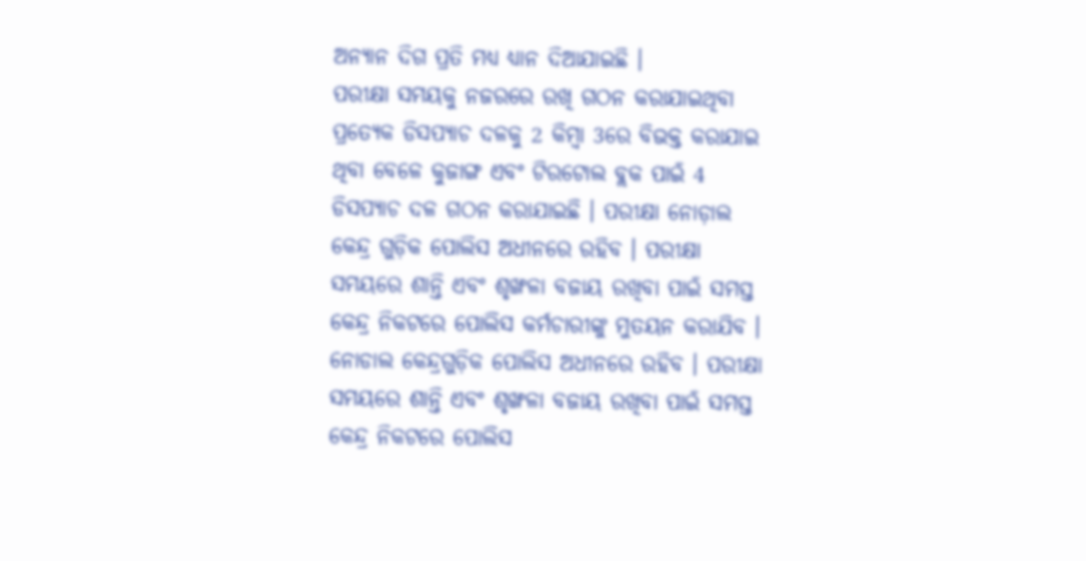ଅନ୍ୟାନ ଦିଗ ପ୍ରତି ମଧ୍ୟ ଧ୍ୟାନ ଦିଆଯାଇଛି ।
ପରୀକ୍ଷା ସମୟକୁ ନଜରରେ ରଖି ଗଠନ କରାଯାଇଥିବା ପ୍ରତ୍ୟେକ ଡିସପ୍ୟାଚ ଦଳକୁ 2 କିମ୍ବା 3ରେ ବିଭକ୍ତ କରାଯାଇ ଥିବା ବେଳେ କୁଜାଙ୍ଗ ଏବଂ ଟିରଟୋଲ ବ୍ଲକ ପାଇଁ 4 ଡିସପ୍ୟାଚ ଦଳ ଗଠନ କରାଯାଇଛି । ପରୀକ୍ଷା ନୋଡ଼ାଲ କେନ୍ଦ୍ର ଗୁଡ଼ିକ ପୋଲିସ ଅଧୀନରେ ରହିବ । ପରୀକ୍ଷା ସମୟରେ ଶାନ୍ତି ଏବଂ ଶୃଙ୍ଖଳା ବଜାୟ ରଖିବା ପାଇଁ ସମସ୍ତ କେନ୍ଦ୍ର ନିକଟରେ ପୋଲିସ କର୍ମଚାରୀଙ୍କୁ ମୁତୟନ କରାଯିବ । ନୋଡାଲ କେନ୍ଦ୍ରଗୁଡ଼ିକ ପୋଲିସ ଅଧୀନରେ ରହିବ । ପରୀକ୍ଷା ସମୟରେ ଶାନ୍ତି ଏବଂ ଶୃଙ୍ଖଳା ବଜାୟ ରଖିବା ପାଇଁ ସମସ୍ତ କେନ୍ଦ୍ର ନିକଟରେ ପୋଲିସ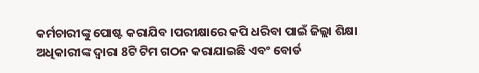କର୍ମଚାରୀଙ୍କୁ ପୋଷ୍ଟ କରାଯିବ ।ପରୀକ୍ଷାରେ କପି ଧରିବା ପାଇଁ ଜିଲ୍ଲା ଶିକ୍ଷା ଅଧିକାରୀଙ୍କ ଦ୍ୱାରା 8ଟି ଟିମ ଗଠନ କରାଯାଇଛି ଏବଂ ବୋର୍ଡ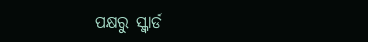ପକ୍ଷରୁ ସ୍କ୍ବାର୍ଡ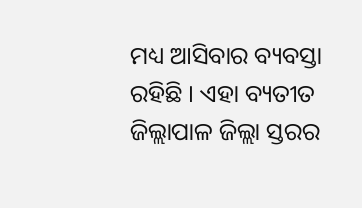ମଧ୍ୟ ଆସିବାର ବ୍ୟବସ୍ତା ରହିଛି । ଏହା ବ୍ୟତୀତ ଜିଲ୍ଲାପାଳ ଜିଲ୍ଲା ସ୍ତରର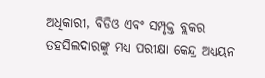ଅଧିକାରୀ, ବିଡିଓ ଏବଂ ସମ୍ପୃକ୍ତ ବ୍ଲକର ତହସିଲଦାରଙ୍କୁ ମଧ୍ୟ ପରୀକ୍ଷା କେନ୍ଦ୍ର ଅଧ୍ୟୟନ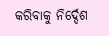କରିବାକୁ ନିର୍ଦ୍ଦେଶ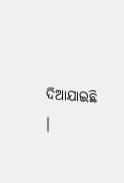ଦିଆଯାଇଛି ।